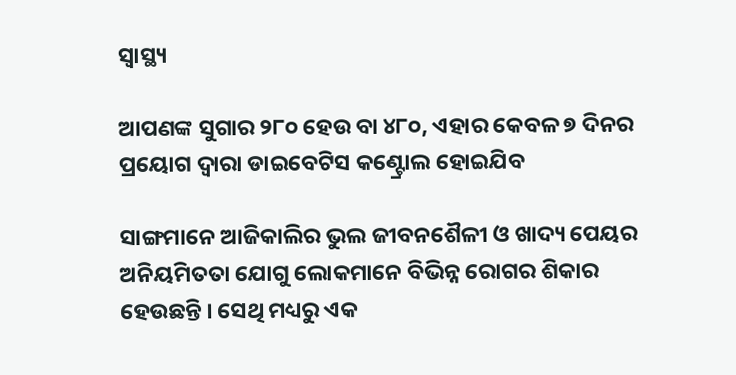ସ୍ୱାସ୍ଥ୍ୟ

ଆପଣଙ୍କ ସୁଗାର ୨୮୦ ହେଉ ବା ୪୮୦, ଏହାର କେବଳ ୭ ଦିନର ପ୍ରୟୋଗ ଦ୍ୱାରା ଡାଇବେଟିସ କଣ୍ଟ୍ରୋଲ ହୋଇଯିବ

ସାଙ୍ଗମାନେ ଆଜିକାଲିର ଭୁଲ ଜୀବନଶୈଳୀ ଓ ଖାଦ୍ୟ ପେୟର ଅନିୟମିତତା ଯୋଗୁ ଲୋକମାନେ ବିଭିନ୍ନ ରୋଗର ଶିକାର ହେଉଛନ୍ତି । ସେଥି ମଧ୍ୟରୁ ଏକ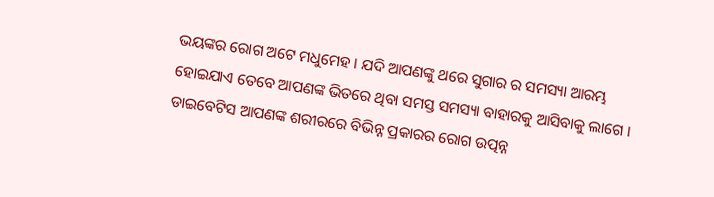ଭୟଙ୍କର ରୋଗ ଅଟେ ମଧୁମେହ । ଯଦି ଆପଣଙ୍କୁ ଥରେ ସୁଗାର ର ସମସ୍ୟା ଆରମ୍ଭ ହୋଇଯାଏ ତେବେ ଆପଣଙ୍କ ଭିତରେ ଥିବା ସମସ୍ତ ସମସ୍ୟା ବାହାରକୁ ଆସିବାକୁ ଲାଗେ । ଡାଇବେଟିସ ଆପଣଙ୍କ ଶରୀରରେ ବିଭିନ୍ନ ପ୍ରକାରର ରୋଗ ଉତ୍ପନ୍ନ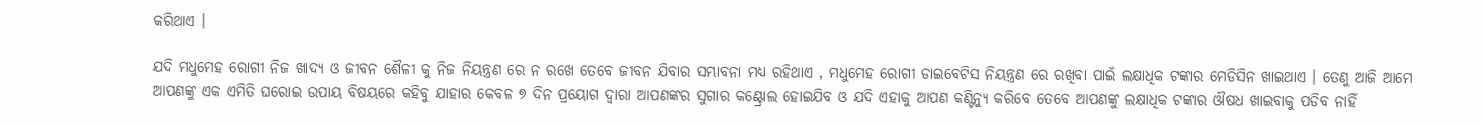କରିଥାଏ ।

ଯଦି ମଧୁମେହ ରୋଗୀ ନିଜ ଖାଦ୍ୟ ଓ ଜୀବନ ଶୈଳୀ କୁ ନିଜ ନିୟନ୍ତ୍ରଣ ରେ ନ ରଖେ ତେବେ ଜୀବନ ଯିବାର ସମ୍ଭାବନା ମଧ୍ୟ ରହିଥାଏ , ମଧୁମେହ ରୋଗୀ ଡାଇବେଟିସ ନିୟନ୍ତ୍ରଣ ରେ ରଖିବା ପାଇଁ ଲକ୍ଷାଧିକ ଟଙ୍କାର ମେଡିସିନ ଖାଇଥାଏ । ତେଣୁ ଆଜି ଆମେ ଆପଣଙ୍କୁ ଏକ ଏମିତି ଘରୋଇ ଉପାୟ ବିଷୟରେ କହିବୁ ଯାହାର କେବଳ ୭ ଦିନ ପ୍ରୟୋଗ ଦ୍ଵାରା ଆପଣଙ୍କର ସୁଗାର କଣ୍ଟ୍ରୋଲ ହୋଇଯିବ ଓ ଯଦି ଏହାକୁ ଆପଣ କଣ୍ଟିନ୍ୟୁ କରିବେ ତେବେ ଆପଣଙ୍କୁ ଲକ୍ଷାଧିକ ଟଙ୍କାର ଔଷଧ ଖାଇବାକୁ ପଡିବ ନାହିଁ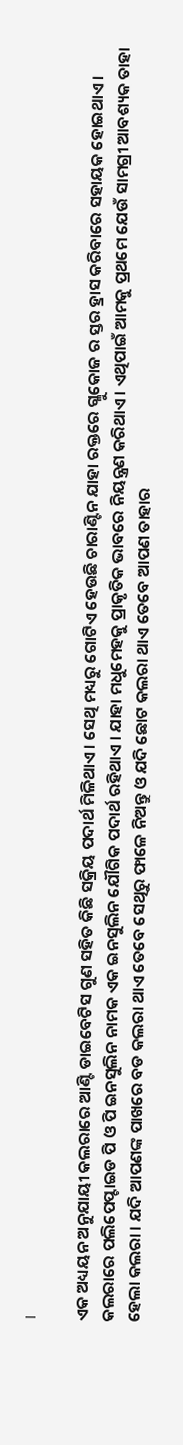।

ଏକ ଅଧ୍ୟୟନ ଅନୁଯାୟୀ କଲରାରେ ଆଣ୍ଟି ଡାଇବେଟିସ ଗୁଣ ସହିତ କିଛି ସକ୍ରିୟ ପଦାର୍ଥ ମିଳିଥାଏ । ସେଥି ମଧ୍ୟରୁ ଗୋଟିଏ ହେଉଛି ଚାରାଣ୍ଟିନ ଯାହା ରକ୍ତରେ ଗ୍ଳୁକୋଜ ର ସ୍ତର ହ୍ରାସ କରିବାରେ ସହାୟକ ହୋଇଥାଏ । କଲରାରେ ପଲିପେପ୍ଟାଇଡ ପି ଓ ପି ଇନସୁଲିନ ନାମକ ଏକ ଇନସୁଲିନ ଯୌଗିକ ପଦାର୍ଥ ରହିଥାଏ । ଯାହା ମଧୁମେହକୁ ପ୍ରାକୃତିକ ଭାବରେ ନିୟନ୍ତ୍ରଣ କରିଥାଏ । ଏଥିପାଇଁ ଆମକୁ ପ୍ରଥମେ ଯେଉଁ ସାମଗ୍ରୀ ଆବଶ୍ୟକ ତାହା ହେଲା କଲରା । ଯଦି ଆପଣଙ୍କ ପାଖରେ ବଡ କଲରା ଥାଏ ତେବେ ସେଥିରୁ ଫାଳେ ନିଅନ୍ତୁ ଓ ଯଦି ଛୋଟ କଲରା ଥାଏ ତେବେ ଆପଣ ତାହାର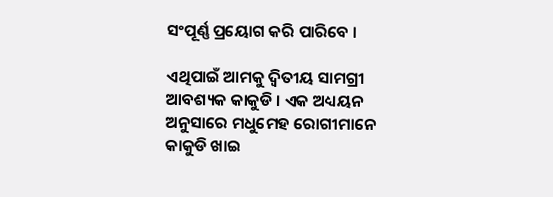ସଂପୂର୍ଣ୍ଣ ପ୍ରୟୋଗ କରି ପାରିବେ ।

ଏଥିପାଇଁ ଆମକୁ ଦ୍ଵିତୀୟ ସାମଗ୍ରୀ ଆବଶ୍ୟକ କାକୁଡି । ଏକ ଅଧ୍ୟୟନ ଅନୁସାରେ ମଧୁମେହ ରୋଗୀମାନେ କାକୁଡି ଖାଇ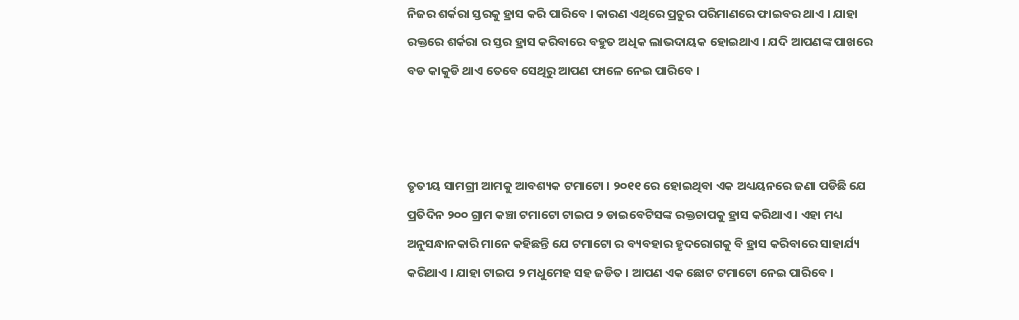ନିଜର ଶର୍କରା ସ୍ତରକୁ ହ୍ରାସ କରି ପାରିବେ । କାରଣ ଏଥିରେ ପ୍ରଚୁର ପରିମାଣରେ ଫାଇବର ଥାଏ । ଯାହା ରକ୍ତରେ ଶର୍କରା ର ସ୍ତର ହ୍ରାସ କରିବାରେ ବହୁତ ଅଧିକ ଲାଭଦାୟକ ହୋଇଥାଏ । ଯଦି ଆପଣଙ୍କ ପାଖରେ ବଡ କାକୁଡି ଥାଏ ତେବେ ସେଥିରୁ ଆପଣ ଫାଳେ ନେଇ ପାରିବେ ।



ତୃତୀୟ ସାମଗ୍ରୀ ଆମକୁ ଆବଶ୍ୟକ ଟମାଟୋ । ୨୦୧୧ ରେ ହୋଇଥିବା ଏକ ଅଧ୍ୟୟନରେ ଜଣା ପଡିଛି ଯେ ପ୍ରତିଦିନ ୨୦୦ ଗ୍ରାମ କଞ୍ଚା ଟମାଟୋ ଟାଇପ ୨ ଡାଇବେଟିସଙ୍କ ରକ୍ତଚାପକୁ ହ୍ରାସ କରିଥାଏ । ଏହା ମଧ୍ୟ ଅନୁସନ୍ଧାନକାରି ମାନେ କହିଛନ୍ତି ଯେ ଟମାଟୋ ର ବ୍ୟବହାର ହୃଦରୋଗକୁ ବି ହ୍ରାସ କରିବାରେ ସାହାର୍ଯ୍ୟ କରିଥାଏ । ଯାହା ଟାଇପ ୨ ମଧୁମେହ ସହ ଜଡିତ । ଆପଣ ଏକ ଛୋଟ ଟମାଟୋ ନେଇ ପାରିବେ ।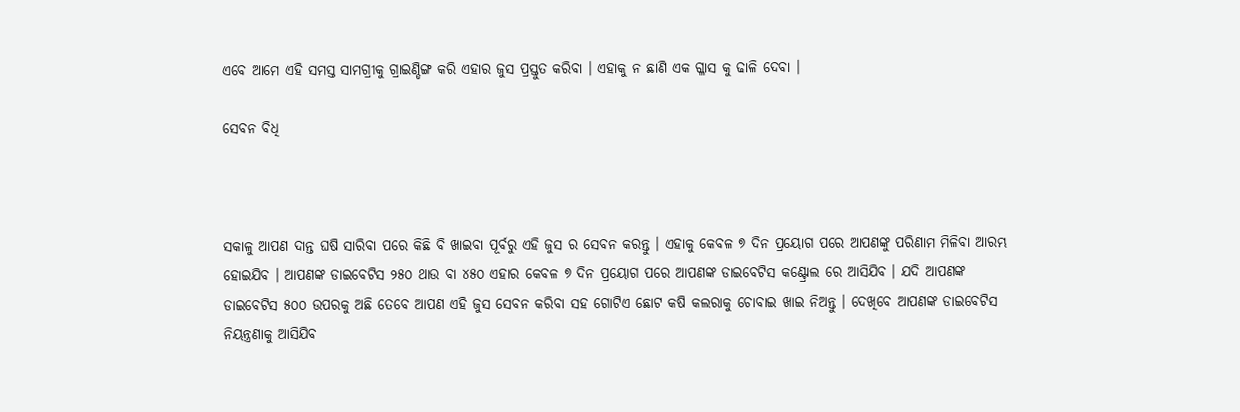ଏବେ ଆମେ ଏହି ସମସ୍ତ ସାମଗ୍ରୀକୁ ଗ୍ରାଇଣ୍ଡିଙ୍ଗ କରି ଏହାର ଜୁସ ପ୍ରସ୍ତୁତ କରିବା । ଏହାକୁ ନ ଛାଣି ଏକ ଗ୍ଳାସ କୁ ଢାଳି ଦେବା ।

ସେବନ ବିଧି



ସକାଳୁ ଆପଣ ଦାନ୍ତ ଘଷି ସାରିବା ପରେ କିଛି ବି ଖାଇବା ପୂର୍ବରୁ ଏହି ଜୁସ ର ସେବନ କରନ୍ତୁ । ଏହାକୁ କେବଳ ୭ ଦିନ ପ୍ରୟୋଗ ପରେ ଆପଣଙ୍କୁ ପରିଣାମ ମିଳିବା ଆରମ୍ଭ ହୋଇଯିବ । ଆପଣଙ୍କ ଡାଇବେଟିସ ୨୫୦ ଥାଉ ବା ୪୫୦ ଏହାର କେବଳ ୭ ଦିନ ପ୍ରୟୋଗ ପରେ ଆପଣଙ୍କ ଡାଇବେଟିସ କଣ୍ଟ୍ରୋଲ ରେ ଆସିଯିବ । ଯଦି ଆପଣଙ୍କ ଡାଇବେଟିସ ୫୦୦ ଉପରକୁ ଅଛି ତେବେ ଆପଣ ଏହି ଜୁସ ସେବନ କରିବା ସହ ଗୋଟିଏ ଛୋଟ କଷି କଲରାକୁ ଚୋବାଇ ଖାଇ ନିଅନ୍ତୁ । ଦେଖିବେ ଆପଣଙ୍କ ଡାଇବେଟିସ ନିୟନ୍ତ୍ରଣାକୁ ଆସିଯିବ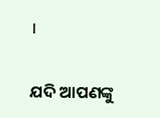।

ଯଦି ଆପଣଙ୍କୁ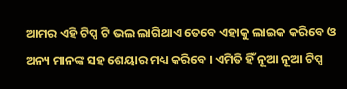ଆମର ଏହି ଟିପ୍ସ ଟି ଭଲ ଲାଗିଥାଏ ତେବେ ଏହାକୁ ଲାଇକ କରିବେ ଓ ଅନ୍ୟ ମାନଙ୍କ ସହ ଶେୟାର ମଧ୍ୟ କରିବେ । ଏମିତି ହିଁ ନୂଆ ନୂଆ ଟିପ୍ସ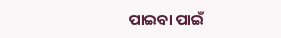ପାଇବା ପାଇଁ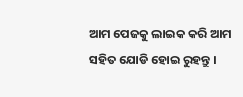ଆମ ପେଜକୁ ଲାଇକ କରି ଆମ ସହିତ ଯୋଡି ହୋଇ ରୁହନ୍ତୁ ।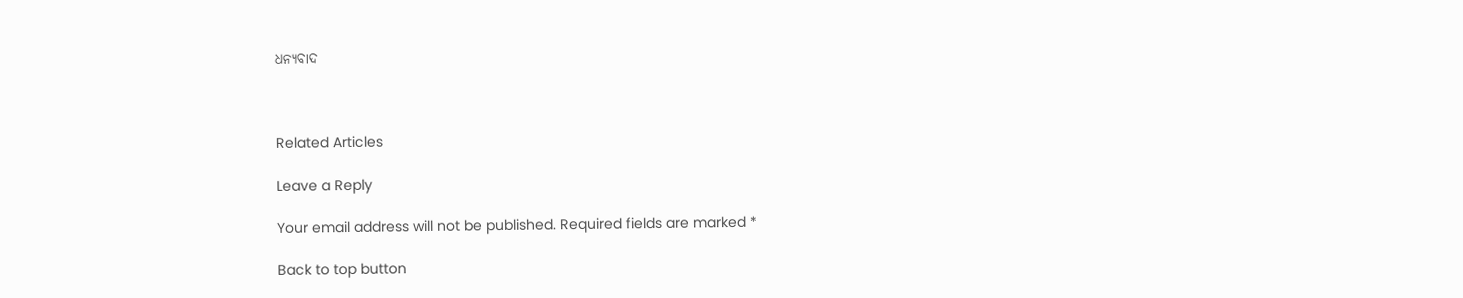ଧନ୍ୟବାଦ



Related Articles

Leave a Reply

Your email address will not be published. Required fields are marked *

Back to top button